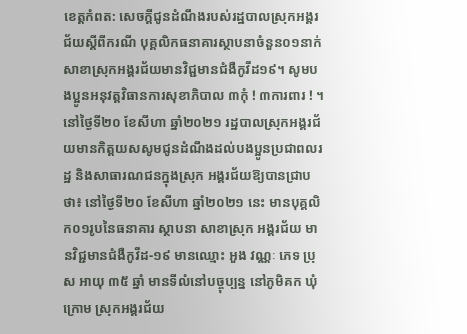ខេត្តកំពត: សេចក្តីជូនដំណឹងរបស់រដ្ឋបាលស្រុកអង្គរជ័យស្តីពីករណី បុគ្គលិកធនាគារស្ថាបនាចំនួន០១នាក់សាខាស្រុកអង្គរជ័យមានវិជ្ជមានជំងឺកូវីដ១៩។ សូមបងប្អូនអនុវត្តវិធានការសុខាភិបាល ៣កុំ ! ៣ការពារ ! ។
នៅថ្ងៃទី២០ ខែសីហា ឆ្នាំ២០២១ រដ្ឋបាលស្រុកអង្គរជ័យមានកិត្តយសសូមជូនដំណឹងដល់បងប្អូនប្រជាពលរដ្ឋ និងសាធារណជនក្នុងស្រុក អង្គរជ័យឱ្យបានជ្រាបថា៖ នៅថ្ងៃទី២០ ខែសីហា ឆ្នាំ២០២១ នេះ មានបុគ្គលិក០១រូបនៃធនាគារ ស្ថាបនា សាខាស្រុក អង្គរជ័យ មានវិជ្ជមានជំងឺកូវីដ-១៩ មានឈ្មោះ អួង វណ្ណៈ ភេទ ប្រុស អាយុ ៣៥ ឆ្នាំ មានទីលំនៅបច្ចុប្បន្ន នៅភូមិគក ឃុំក្រោម ស្រុកអង្គរជ័យ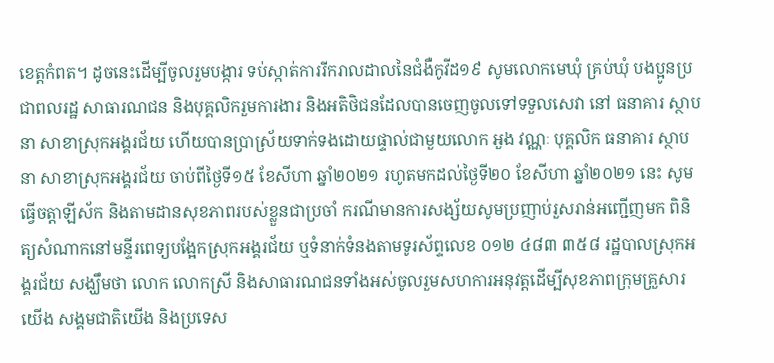ខេត្តកំពត។ ដូចនេះដើម្បីចូលរួមបង្ការ ទប់ស្កាត់ការរីករាលដាលនៃជំងឺកូវីដ១៩ សូមលោកមេឃុំ គ្រប់ឃុំ បងប្អូនប្រជាពលរដ្ឋ សាធារណជន និងបុគ្គលិករួមការងារ និងអតិថិជនដែលបានចេញចូលទៅទទួលសេវា នៅ ធនាគារ ស្ថាបនា សាខាស្រុកអង្គរជ័យ ហើយបានប្រាស្រ័យទាក់ទងដោយផ្ទាល់ជាមួយលោក អួង វណ្ណៈ បុគ្គលិក ធនាគារ ស្ថាបនា សាខាស្រុកអង្គរជ័យ ចាប់ពីថ្ងៃទី១៥ ខែសីហា ឆ្នាំ២០២១ រហូតមកដល់ថ្ងៃទី២០ ខែសីហា ឆ្នាំ២០២១ នេះ សូមធ្វើចត្តាឡីស័ក និងតាមដានសុខភាពរបស់ខ្លួនជាប្រចាំ ករណីមានការសង្ស័យសូមប្រញាប់រួសរាន់អញ្ជើញមក ពិនិត្យសំណាកនៅមន្ទីរពេទ្យបង្អែកស្រុកអង្គរជ័យ ឬទំនាក់ទំនងតាមទូរស័ព្ទលេខ ០១២ ៤៨៣ ៣៥៨ រដ្ឋបាលស្រុកអង្គរជ័យ សង្ឃឹមថា លោក លោកស្រី និងសាធារណជនទាំងអស់ចូលរួមសហការអនុវត្តដើម្បីសុខភាពក្រុមគ្រួសារយើង សង្គមជាតិយើង និងប្រទេស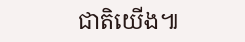ជាតិយើង៕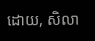ដោយ, សិលា